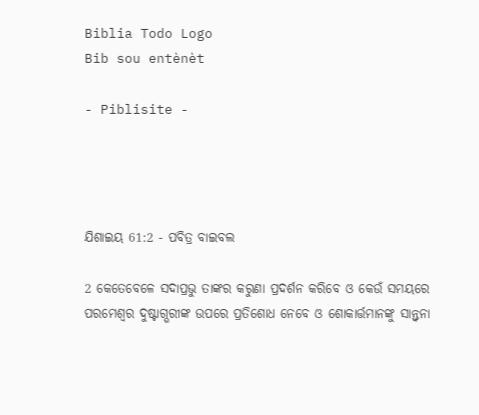Biblia Todo Logo
Bib sou entènèt

- Piblisite -




ଯିଶାଇୟ 61:2 - ପବିତ୍ର ବାଇବଲ

2 କେତେବେଳେ ସଦାପ୍ରଭୁ ତାଙ୍କର କରୁଣା ପ୍ରଦର୍ଶନ କରିବେ ଓ କେଉଁ ସମୟରେ ପରମେଶ୍ୱର ଦୁଷ୍ଟାଗ୍ଭରୀଙ୍କ ଉପରେ ପ୍ରତିଶୋଧ ନେବେ ଓ ଶୋକାର୍ତ୍ତମାନଙ୍କୁ ସାନ୍ତ୍ୱନା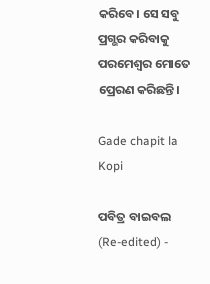କରିବେ। ସେ ସବୁ ପ୍ରଗ୍ଭର କରିବାକୁ ପରମେଶ୍ୱର ମୋତେ ପ୍ରେରଣ କରିଛନ୍ତି।

Gade chapit la Kopi

ପବିତ୍ର ବାଇବଲ (Re-edited) -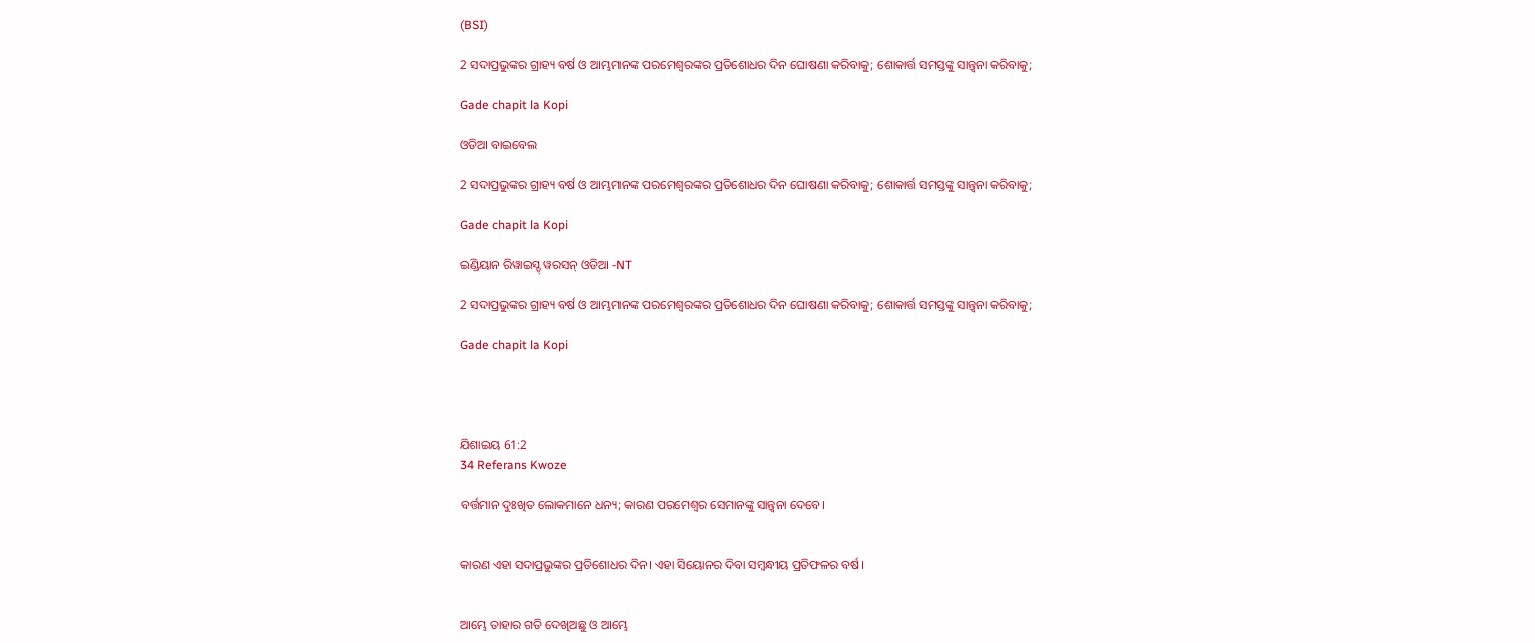(BSI)

2 ସଦାପ୍ରଭୁଙ୍କର ଗ୍ରାହ୍ୟ ବର୍ଷ ଓ ଆମ୍ଭମାନଙ୍କ ପରମେଶ୍ଵରଙ୍କର ପ୍ରତିଶୋଧର ଦିନ ଘୋଷଣା କରିବାକୁ; ଶୋକାର୍ତ୍ତ ସମସ୍ତଙ୍କୁ ସାନ୍ତ୍ଵନା କରିବାକୁ;

Gade chapit la Kopi

ଓଡିଆ ବାଇବେଲ

2 ସଦାପ୍ରଭୁଙ୍କର ଗ୍ରାହ୍ୟ ବର୍ଷ ଓ ଆମ୍ଭମାନଙ୍କ ପରମେଶ୍ୱରଙ୍କର ପ୍ରତିଶୋଧର ଦିନ ଘୋଷଣା କରିବାକୁ; ଶୋକାର୍ତ୍ତ ସମସ୍ତଙ୍କୁ ସାନ୍ତ୍ୱନା କରିବାକୁ;

Gade chapit la Kopi

ଇଣ୍ଡିୟାନ ରିୱାଇସ୍ଡ୍ ୱରସନ୍ ଓଡିଆ -NT

2 ସଦାପ୍ରଭୁଙ୍କର ଗ୍ରାହ୍ୟ ବର୍ଷ ଓ ଆମ୍ଭମାନଙ୍କ ପରମେଶ୍ୱରଙ୍କର ପ୍ରତିଶୋଧର ଦିନ ଘୋଷଣା କରିବାକୁ; ଶୋକାର୍ତ୍ତ ସମସ୍ତଙ୍କୁ ସାନ୍ତ୍ୱନା କରିବାକୁ;

Gade chapit la Kopi




ଯିଶାଇୟ 61:2
34 Referans Kwoze

ବର୍ତ୍ତମାନ ଦୁଃଖିତ ଲୋକମାନେ ଧନ୍ୟ; କାରଣ ପରମେଶ୍ୱର ସେମାନଙ୍କୁ ସାନ୍ତ୍ୱନା ଦେବେ।


କାରଣ ଏହା ସଦାପ୍ରଭୁଙ୍କର ପ୍ରତିଶୋଧର ଦିନ। ଏହା ସିୟୋନର ଦିବା ସମ୍ବନ୍ଧୀୟ ପ୍ରତିଫଳର ବର୍ଷ।


ଆମ୍ଭେ ତାହାର ଗତି ଦେଖିଅଛୁ ଓ ଆମ୍ଭେ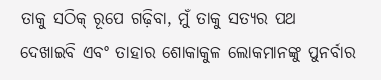ତାକୁ ସଠିକ୍ ରୂପେ ଗଢ଼ିବା, ମୁଁ ତାକୁ ସତ୍ୟର ପଥ ଦେଖାଇବି ଏବଂ ତାହାର ଶୋକାକୁଳ ଲୋକମାନଙ୍କୁ ପୁନର୍ବାର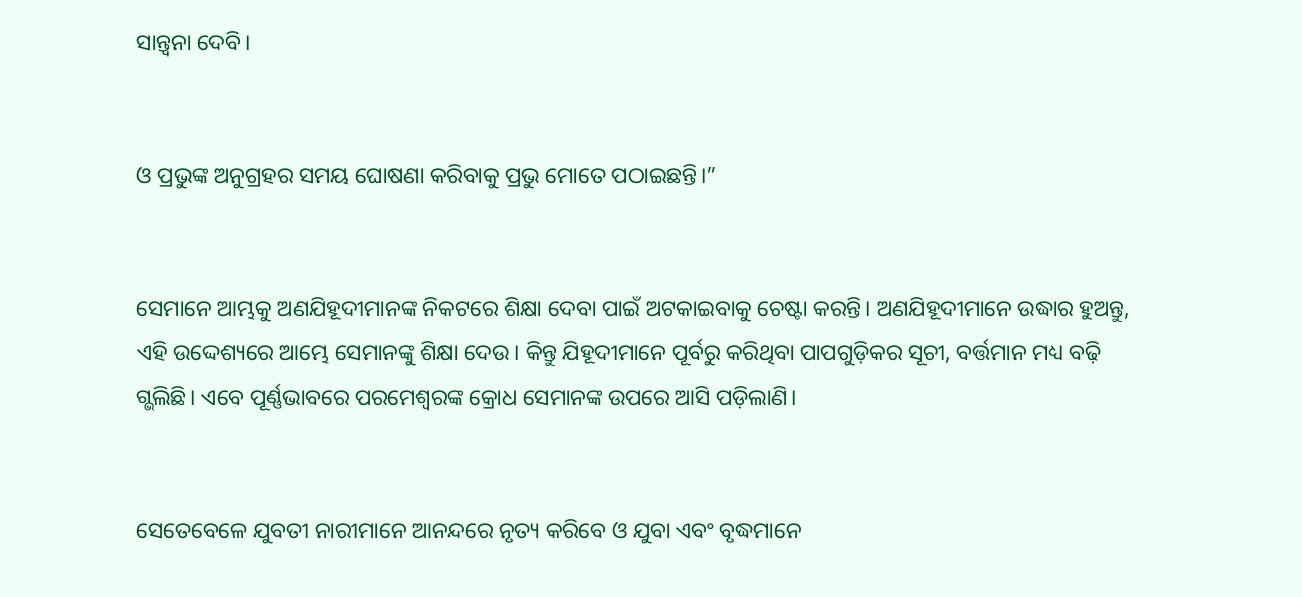ସାନ୍ତ୍ୱନା ଦେବି।


ଓ ପ୍ରଭୁଙ୍କ ଅନୁଗ୍ରହର ସମୟ ଘୋଷଣା କରିବାକୁ ପ୍ରଭୁ ମୋତେ ପଠାଇଛନ୍ତି।”


ସେମାନେ ଆମ୍ଭକୁ ଅଣଯିହୂଦୀମାନଙ୍କ ନିକଟରେ ଶିକ୍ଷା ଦେବା ପାଇଁ ଅଟକାଇବାକୁ ଚେଷ୍ଟା କରନ୍ତି। ଅଣଯିହୂଦୀମାନେ ଉଦ୍ଧାର ହୁଅନ୍ତୁ, ଏହି ଉଦ୍ଦେଶ୍ୟରେ ଆମ୍ଭେ ସେମାନଙ୍କୁ ଶିକ୍ଷା ଦେଉ। କିନ୍ତୁ ଯିହୂଦୀମାନେ ପୂର୍ବରୁ କରିଥିବା ପାପଗୁଡ଼ିକର ସୂଚୀ, ବର୍ତ୍ତମାନ ମଧ୍ୟ ବଢ଼ି ଗ୍ଭଲିଛି। ଏବେ ପୂର୍ଣ୍ଣଭାବରେ ପରମେଶ୍ୱରଙ୍କ କ୍ରୋଧ ସେମାନଙ୍କ ଉପରେ ଆସି ପଡ଼ିଲାଣି।


ସେତେବେଳେ ଯୁବତୀ ନାରୀମାନେ ଆନନ୍ଦରେ ନୃତ୍ୟ କରିବେ ଓ ଯୁବା ଏବଂ ବୃଦ୍ଧମାନେ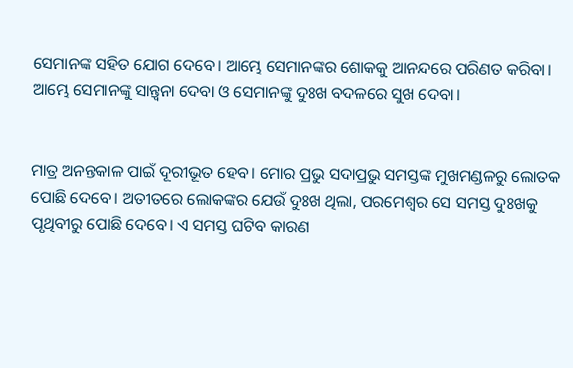ସେମାନଙ୍କ ସହିତ ଯୋଗ ଦେବେ। ଆମ୍ଭେ ସେମାନଙ୍କର ଶୋକକୁ ଆନନ୍ଦରେ ପରିଣତ କରିବା। ଆମ୍ଭେ ସେମାନଙ୍କୁ ସାନ୍ତ୍ୱନା ଦେବା ଓ ସେମାନଙ୍କୁ ଦୁଃଖ ବଦଳରେ ସୁଖ ଦେବା।


ମାତ୍ର ଅନନ୍ତକାଳ ପାଇଁ ଦୂରୀଭୂତ ହେବ। ମୋର ପ୍ରଭୁ ସଦାପ୍ରଭୁ ସମସ୍ତଙ୍କ ମୁଖମଣ୍ଡଳରୁ ଲୋତକ ପୋଛି ଦେବେ। ଅତୀତରେ ଲୋକଙ୍କର ଯେଉଁ ଦୁଃଖ ଥିଲା, ପରମେଶ୍ୱର ସେ ସମସ୍ତ ଦୁଃଖକୁ ପୃଥିବୀରୁ ପୋଛି ଦେବେ। ଏ ସମସ୍ତ ଘଟିବ କାରଣ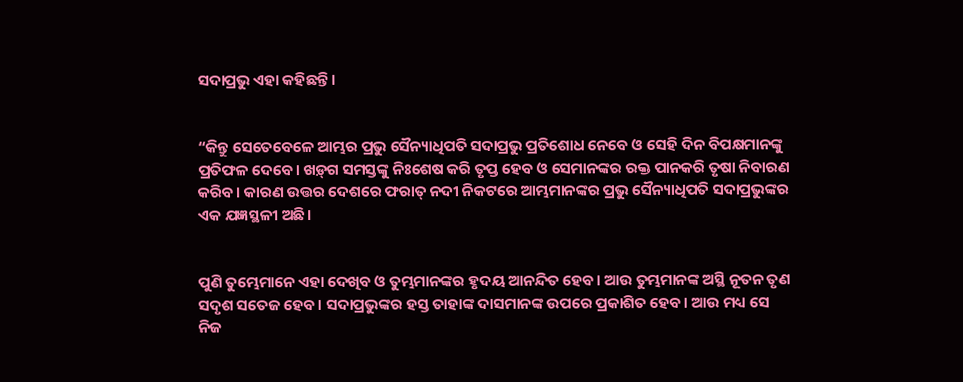ସଦାପ୍ରଭୁ ଏହା କହିଛନ୍ତି।


“କିନ୍ତୁ ସେତେବେଳେ ଆମ୍ଭର ପ୍ରଭୁ ସୈନ୍ୟାଧିପତି ସଦାପ୍ରଭୁ ପ୍ରତିଶୋଧ ନେବେ ଓ ସେହି ଦିନ ବିପକ୍ଷମାନଙ୍କୁ ପ୍ରତିଫଳ ଦେବେ। ‌‌ଖ‌ଡ଼୍‌ଗ ସମସ୍ତଙ୍କୁ ନିଃଶେଷ କରି ତୃପ୍ତ ହେବ ଓ ସେମାନଙ୍କର ରକ୍ତ ପାନକରି ତୃଷା ନିବାରଣ କରିବ। କାରଣ ଉତ୍ତର ଦେଶରେ ଫରାତ୍ ନଦୀ ନିକଟରେ ଆମ୍ଭମାନଙ୍କର ପ୍ରଭୁ ସୈନ୍ୟାଧିପତି ସଦାପ୍ରଭୁଙ୍କର ଏକ ଯଜ୍ଞସ୍ଥଳୀ ଅଛି।


ପୁଣି ତୁମ୍ଭେମାନେ ଏହା ଦେଖିବ ଓ ତୁମ୍ଭମାନଙ୍କର ହୃଦୟ ଆନନ୍ଦିତ ହେବ। ଆଉ ତୁମ୍ଭମାନଙ୍କ ଅସ୍ଥି ନୂତନ ତୃଣ ସଦୃଶ ସତେଜ ହେବ। ସଦାପ୍ରଭୁଙ୍କର ହସ୍ତ ତାହାଙ୍କ ଦାସମାନଙ୍କ ଉପରେ ପ୍ରକାଶିତ ହେବ। ଆଉ ମଧ୍ୟ ସେ ନିଜ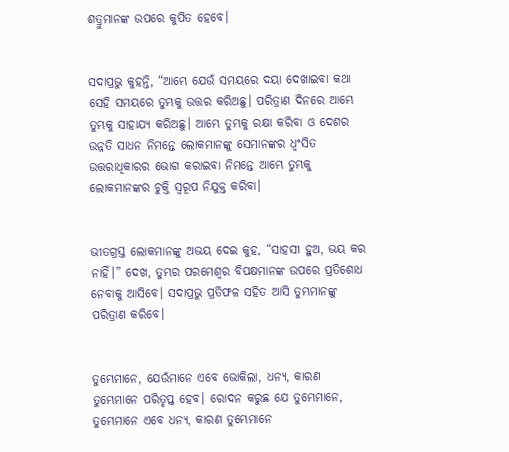ଶତ୍ରୁମାନଙ୍କ ଉପରେ କୁପିତ ହେବେ।


ସଦାପ୍ରଭୁ କୁହନ୍ତି, “ଆମ୍ଭେ ଯେଉଁ ସମୟରେ ଦୟା ଦେଖାଇବା କଥା ସେହି ସମୟରେ ତୁମ୍ଭକୁ ଉତ୍ତର କରିଅଛୁ। ପରିତ୍ରାଣ ଦିନରେ ଆମ୍ଭେ ତୁମ୍ଭକୁ ସାହାଯ୍ୟ କରିଅଛୁ। ଆମ୍ଭେ ତୁମ୍ଭକୁ ରକ୍ଷା କରିବା ଓ ଦେଶର ଉନ୍ନତି ସାଧନ ନିମନ୍ତେ ଲୋକମାନଙ୍କୁ ସେମାନଙ୍କର ଧ୍ୱଂସିତ ଉତ୍ତରାଧିକାରର ଭୋଗ କରାଇବା ନିମନ୍ତେ ଆମ୍ଭେ ତୁମ୍ଭକୁ ଲୋକମାନଙ୍କର ଚୁକ୍ତି ସ୍ୱରୂପ ନିଯୁକ୍ତ କରିବା।


ଭୀତଗ୍ରସ୍ତ ଲୋକମାନଙ୍କୁ ଅଭୟ ଦେଇ କୁହ, “ସାହସୀ ହୁଅ, ଭୟ କର ନାହିଁ।” ଦେଖ, ତୁମ୍ଭର ପରମେଶ୍ୱର ବିପକ୍ଷମାନଙ୍କ ଉପରେ ପ୍ରତିଶୋଧ ନେବାକୁ ଆସିବେ। ସଦାପ୍ରଭୁ ପ୍ରତିଫଳ ସହିତ ଆସି ତୁମ୍ଭମାନଙ୍କୁ ପରିତ୍ରାଣ କରିବେ।


ତୁମ୍ଭେମାନେ, ଯେଉଁମାନେ ଏବେ ଭୋକିଲା, ଧନ୍ୟ, କାରଣ ତୁମ୍ଭେମାନେ ପରିତୃପ୍ତ ହେବ। ରୋଦନ କରୁଛ ଯେ ତୁମ୍ଭେମାନେ, ତୁମ୍ଭେମାନେ ଏବେ ଧନ୍ୟ, କାରଣ ତୁମ୍ଭେମାନେ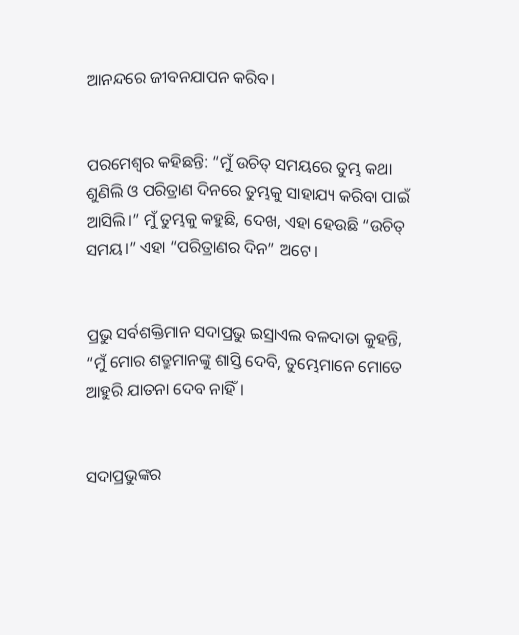ଆନନ୍ଦରେ ଜୀବନଯାପନ କରିବ।


ପରମେଶ୍ୱର କହିଛନ୍ତି: “ମୁଁ ଉଚିତ୍ ସମୟରେ ତୁମ୍ଭ କଥା ଶୁଣିଲି ଓ ପରିତ୍ରାଣ ଦିନରେ ତୁମ୍ଭକୁ ସାହାଯ୍ୟ କରିବା ପାଇଁ ଆସିଲି।” ମୁଁ ତୁମ୍ଭକୁ କହୁଛି, ଦେଖ, ଏହା ହେଉଛି “ଉଚିତ୍ ସମୟ।” ଏହା “ପରିତ୍ରାଣର ଦିନ” ଅଟେ।


ପ୍ରଭୁ ସର୍ବଶକ୍ତିମାନ ସଦାପ୍ରଭୁ ଇସ୍ରାଏଲ ବଳଦାତା କୁହନ୍ତି, “ମୁଁ ମୋର ଶତ୍ରୁମାନଙ୍କୁ ଶାସ୍ତି ଦେବି, ତୁମ୍ଭେମାନେ ମୋତେ ଆହୁରି ଯାତନା ଦେବ ନାହିଁ।


ସଦାପ୍ରଭୁଙ୍କର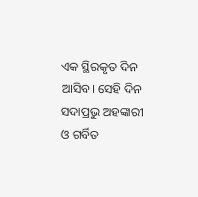ଏକ ସ୍ଥିରକୃତ ଦିନ ଆସିବ। ସେହି ଦିନ ସଦାପ୍ରଭୁ ଅହଙ୍କାରୀ ଓ ଗର୍ବିତ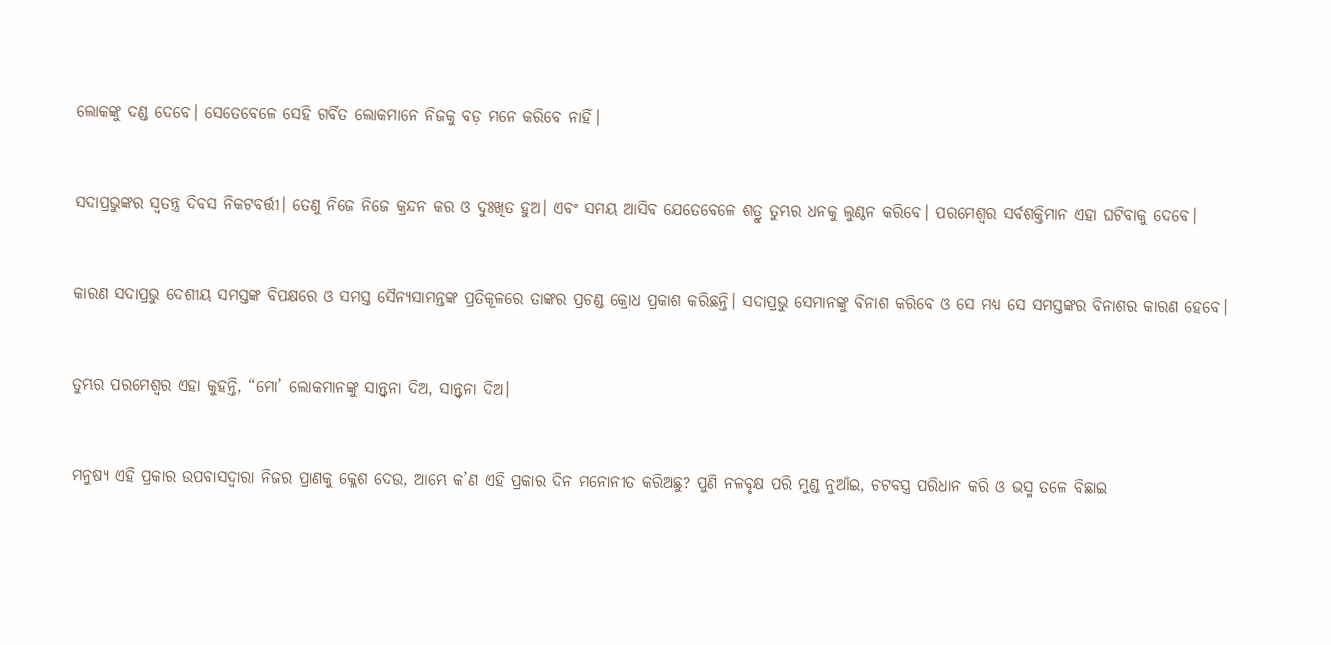ଲୋକଙ୍କୁ ଦଣ୍ଡ ଦେବେ। ସେତେବେଳେ ସେହି ଗର୍ବିତ ଲୋକମାନେ ନିଜକୁ ବଡ଼ ମନେ କରିବେ ନାହିଁ।


ସଦାପ୍ରଭୁଙ୍କର ସ୍ୱତନ୍ତ୍ର ଦିବସ ନିକଟବର୍ତ୍ତୀ। ତେଣୁ ନିଜେ ନିଜେ କ୍ରନ୍ଦନ କର ଓ ଦୁଃଖିତ ହୁଅ। ଏବଂ ସମୟ ଆସିବ ଯେତେବେଳେ ଶତ୍ରୁ ତୁମ୍ଭର ଧନକୁ ଲୁଣ୍ଠନ କରିବେ। ପରମେଶ୍ୱର ସର୍ବଶକ୍ତିମାନ ଏହା ଘଟିବାକୁ ଦେବେ।


କାରଣ ସଦାପ୍ରଭୁ ଦେଶୀୟ ସମସ୍ତଙ୍କ ବିପକ୍ଷରେ ଓ ସମସ୍ତ ସୈନ୍ୟସାମନ୍ତଙ୍କ ପ୍ରତିକୂଳରେ ତାଙ୍କର ପ୍ରଚଣ୍ଡ କ୍ରୋଧ ପ୍ରକାଶ କରିଛନ୍ତି। ସଦାପ୍ରଭୁ ସେମାନଙ୍କୁ ବିନାଶ କରିବେ ଓ ସେ ମଧ୍ୟ ସେ ସମସ୍ତଙ୍କର ବିନାଶର କାରଣ ହେବେ।


ତୁମ୍ଭର ପରମେଶ୍ୱର ଏହା କୁହନ୍ତି, “ମୋ’ ଲୋକମାନଙ୍କୁ ସାନ୍ତ୍ୱନା ଦିଅ, ସାନ୍ତ୍ୱନା ଦିଅ।


ମନୁଷ୍ୟ ଏହି ପ୍ରକାର ଉପବାସଦ୍ୱାରା ନିଜର ପ୍ରାଣକୁ କ୍ଳେଶ ଦେଉ, ଆମ୍ଭେ କ’ଣ ଏହି ପ୍ରକାର ଦିନ ମନୋନୀତ କରିଅଛୁ? ପୁଣି ନଳବୃକ୍ଷ ପରି ମୁଣ୍ଡ ନୁଆଁଇ, ଚଟବସ୍ତ୍ର ପରିଧାନ କରି ଓ ଭସ୍ମ ତଳେ ବିଛାଇ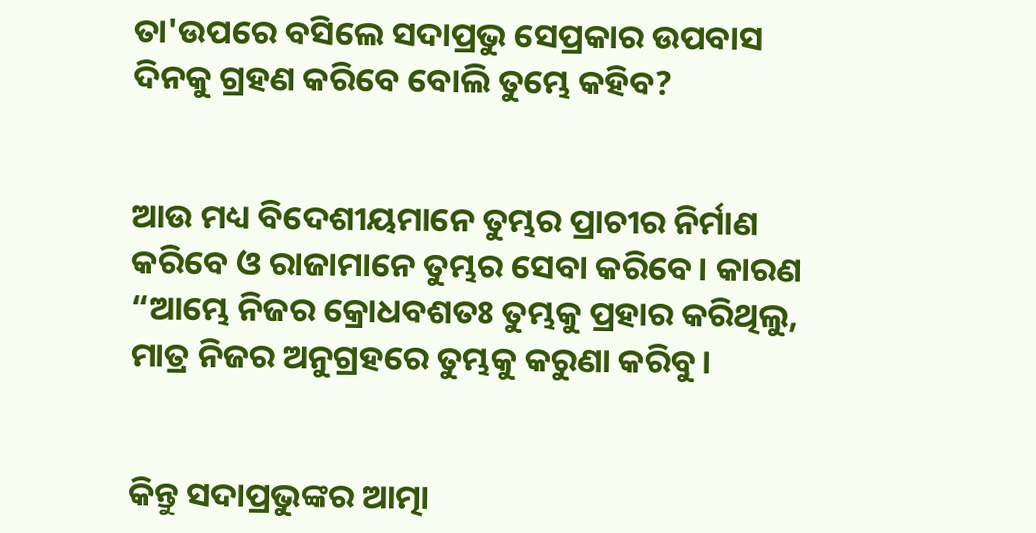ତା'ଉପରେ ବସିଲେ ସଦାପ୍ରଭୁ ସେପ୍ରକାର ଉପବାସ ଦିନକୁ ଗ୍ରହଣ କରିବେ ବୋଲି ତୁମ୍ଭେ କହିବ?


ଆଉ ମଧ୍ୟ ବିଦେଶୀୟମାନେ ତୁମ୍ଭର ପ୍ରାଚୀର ନିର୍ମାଣ କରିବେ ଓ ରାଜାମାନେ ତୁମ୍ଭର ସେବା କରିବେ। କାରଣ “ଆମ୍ଭେ ନିଜର କ୍ରୋଧବଶତଃ ତୁମ୍ଭକୁ ପ୍ରହାର କରିଥିଲୁ, ମାତ୍ର ନିଜର ଅନୁଗ୍ରହରେ ତୁମ୍ଭକୁ କରୁଣା କରିବୁ।


କିନ୍ତୁ ସଦାପ୍ରଭୁଙ୍କର ଆତ୍ମା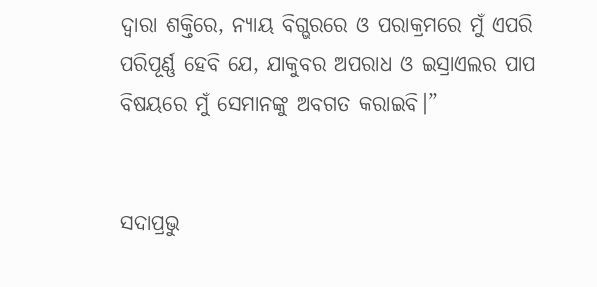ଦ୍ୱାରା ଶକ୍ତିରେ, ନ୍ୟାୟ ବିଗ୍ଭରରେ ଓ ପରାକ୍ରମରେ ମୁଁ ଏପରି ପରିପୂର୍ଣ୍ଣ ହେବି ଯେ, ଯାକୁବର ଅପରାଧ ଓ ଇସ୍ରାଏଲର ପାପ ବିଷୟରେ ମୁଁ ସେମାନଙ୍କୁ ଅବଗତ କରାଇବି।”


ସଦାପ୍ରଭୁ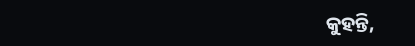କୁହନ୍ତି,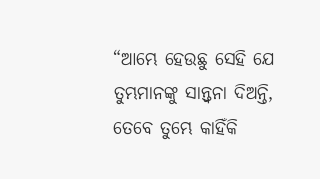“ଆମ୍ଭେ ହେଉଛୁ ସେହି ଯେ ତୁମ୍ଭମାନଙ୍କୁ ସାନ୍ତ୍ୱନା ଦିଅନ୍ତି, ତେବେ ତୁମ୍ଭେ କାହିଁକି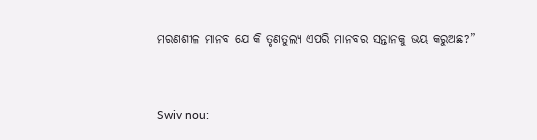ମରଣଶୀଳ ମାନବ ଯେ କି ତୃଣତୁଲ୍ୟ ଏପରି ମାନବର ସନ୍ତାନକୁ ଭୟ କରୁଅଛ?”


Swiv nou: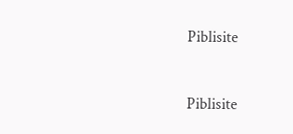Piblisite


Piblisite